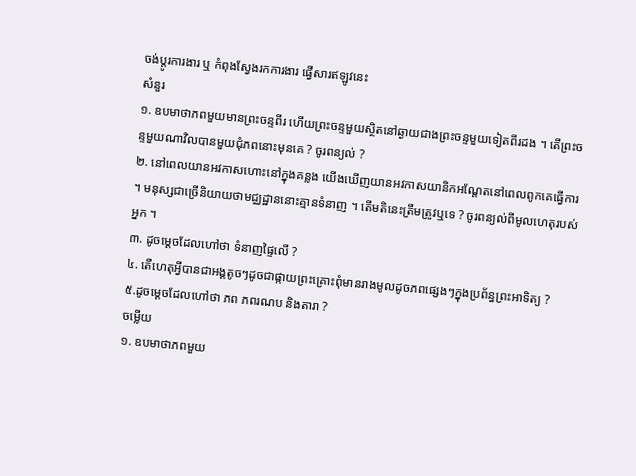ចង់ប្តូរការងារ ឬ កំពុងស្វែងរកការងារ ផ្វើសារឥឡូវនេះ
សំនួរ
១. ឧបមាថាភពមួយមានព្រះចន្ទពីរ ហើយព្រះចន្ទមួយស្ថិតនៅឆ្ងាយជាងព្រះចន្ទមួយទៀតពីរដង ។ តើព្រះចន្ទមួយណាវិលបានមួយជុំភពនោះមុនគេ ? ចូរពន្យល់ ?
២. នៅពេលយានអវកាសហោះនៅក្នុងគន្លង យើងឃើញយានអវកាសយានិកអណ្តែតនៅពេលពូកគេធ្វើការ ។ មនុស្សជាច្រើនិយាយថាមជ្ឈដ្ឋាននោះគ្មានទំនាញ ។ តើមតិនេះត្រឹមត្រូវឬទេ ? ចូរពន្យល់ពីមូលហេតុរបស់អ្នក ។
៣. ដូចម្តេចដែលហៅថា ទំនាញផ្ទៃលើ ?
៤. តើហេតុអ្វីបានជាអង្គតូចៗដូចជាផ្កាយព្រះគ្រោះពុំមានរាងមូលដូចភពផ្សេងៗក្នុងប្រព័ន្ធព្រះអាទិត្យ ?
៥.ដូចម្តេចដែលហៅថា ភព ភពរណប និងតារា ?
ចម្លើយ
១. ឧបមាថាភពមួយ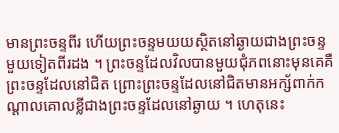មានព្រះចន្ទពីរ ហើយព្រះចន្ទមយយស្ថិតនៅឆ្ងាយជាងព្រះចន្ទមួយទៀតពីរដង ។ ព្រះចន្ទដែលវិលបានមួយជុំភពនោះមុនគេគឺ ព្រះចន្ទដែលនៅជិត ព្រោះព្រះចន្ទដែលនៅជិតមានអក្ស័ពាក់កណ្តាលគោលខ្លីជាងព្រះចន្ទដែលនៅឆ្ងាយ ។ ហេតុនេះ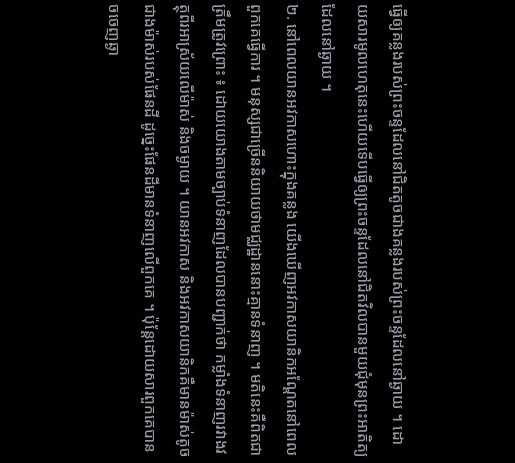ធ្វើឲ្យគន្លងរបស់ព្រះចន្ទដែលនៅជិតតូចជាងគន្លងរបស់ព្រះចន្ទដែលនៅឆ្ងាយ ។ ដោយសារមូលហេតុនេះហើយទើបធ្វើឲ្យព្រះចន្ទដែលនៅជិតវិលបានមួយជុំមុនព្រះអាតិត្យដែលនៅឆ្ងាយ ។
២. នៅពេលយានអវកាសហោះក្នុងគន្លង យើងឃើញអវកាសយានិកអណ្តែតនៅពេលពួកគេធ្វើការ ។ មនុស្សជាច្រើននិយាយថាមជ្ឈដ្ឋាននោះគ្មានទំនាញ ។ មតិនេះគឺពិតជាត្រឹមត្រូវព្រោះ ៖ ដោយយោងតាមច្បាប់ទំនាញដែលបានបញ្ជាក់ថា កម្លាំងទំនាញរវាងវត្ថុពីរអាស្រ័យលើម៉ាស់ និងចម្ងាយ ។ យានអវកាស និងអវកាសយានិកគឺមានម៉ាស់តូចជាងម៉ាស់របស់ផែនដី ដូច្នេះផែនដីមានទំនាញលើពួកគេ ។ ប៉ុន្តែដោយសារពួកគេបានចចេញឆ្ងា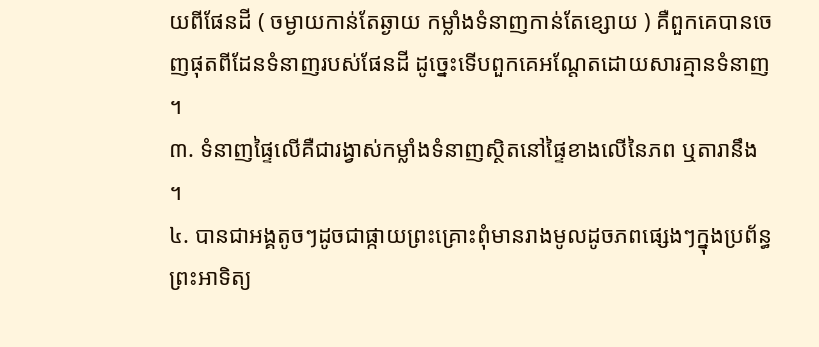យពីផែនដី ( ចម្ងាយកាន់តែឆ្ងាយ កម្លាំងទំនាញកាន់តែខ្សោយ ) គឺពួកគេបានចេញផុតពីដែនទំនាញរបស់ផែនដី ដូច្នេះទើបពួកគេអណ្តែតដោយសារគ្មានទំនាញ ។
៣. ទំនាញផ្ទៃលើគឺជារង្វាស់កម្លាំងទំនាញស្ថិតនៅផ្ទៃខាងលើនៃភព ឬតារានឹង ។
៤. បានជាអង្គតូចៗដូចជាផ្កាយព្រះគ្រោះពុំមានរាងមូលដូចភពផ្សេងៗក្នុងប្រព័ន្ធព្រះអាទិត្យ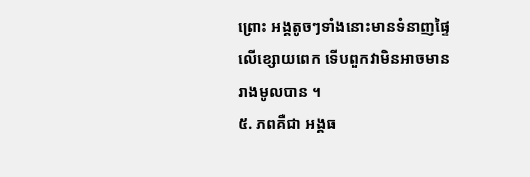ព្រោះ អង្គតូចៗទាំងនោះមានទំនាញផ្ទៃលើខ្សោយពេក ទើបពួកវាមិនអាចមានរាងមូលបាន ។
៥. ភពគឺជា អង្គធ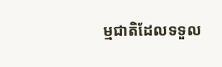ម្មជាតិដែលទទួល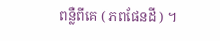ពន្លឺពីគេ ( ភពផែនដី ) ។